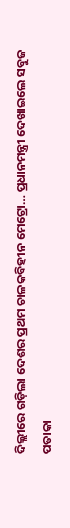ଦିଲ୍ଲୀରେ ଗଡ଼ିଲା ଦେଶର ପ୍ରଥମ ଚାଳକବିହୀନ ମେଟ୍ରୋ… ପ୍ରଧାନମନ୍ତ୍ରୀ ଦେଖାଇଲେ ସବୁଜ ପତାକା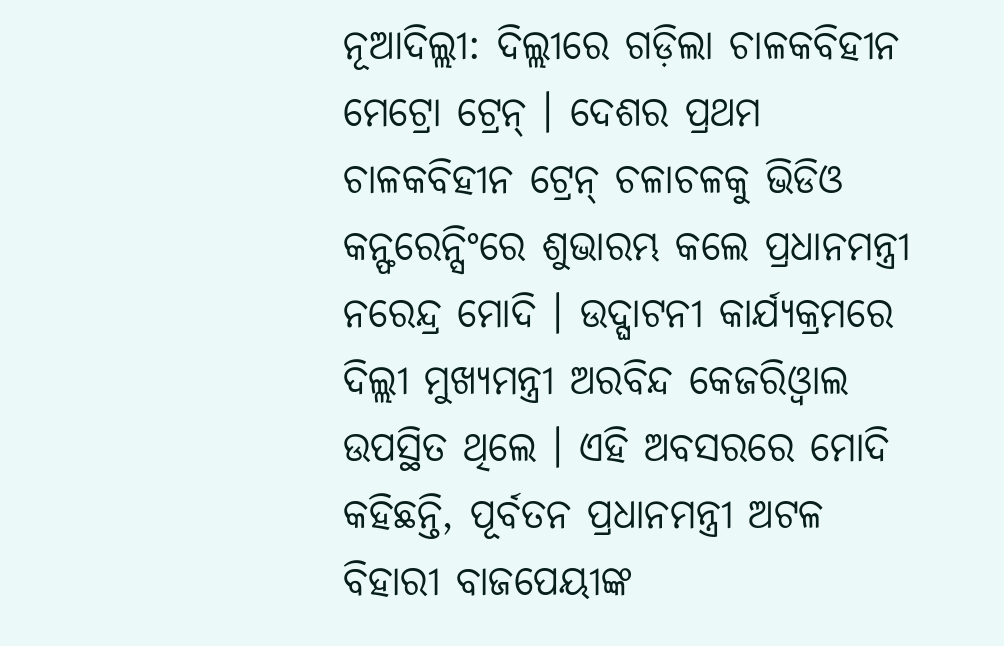ନୂଆଦିଲ୍ଲୀ: ଦିଲ୍ଲୀରେ ଗଡ଼ିଲା ଚାଳକବିହୀନ ମେଟ୍ରୋ ଟ୍ରେନ୍ । ଦେଶର ପ୍ରଥମ ଚାଳକବିହୀନ ଟ୍ରେନ୍ ଚଳାଚଳକୁ ଭିଡିଓ କନ୍ଫରେନ୍ସିଂରେ ଶୁଭାରମ୍ଭ କଲେ ପ୍ରଧାନମନ୍ତ୍ରୀ ନରେନ୍ଦ୍ର ମୋଦି । ଉଦ୍ଘାଟନୀ କାର୍ଯ୍ୟକ୍ରମରେ ଦିଲ୍ଲୀ ମୁଖ୍ୟମନ୍ତ୍ରୀ ଅରବିନ୍ଦ କେଜରିଓ୍ବାଲ ଉପସ୍ଥିତ ଥିଲେ । ଏହି ଅବସରରେ ମୋଦି କହିଛନ୍ତି, ପୂର୍ବତନ ପ୍ରଧାନମନ୍ତ୍ରୀ ଅଟଳ ବିହାରୀ ବାଜପେୟୀଙ୍କ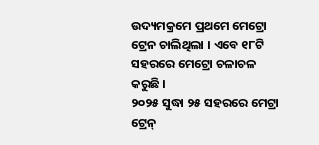ଉଦ୍ୟମକ୍ରମେ ପ୍ରଥମେ ମେଟ୍ରୋ ଟ୍ରେନ ଚାଲିଥିଲା । ଏବେ ୧୮ଟି ସହରରେ ମେଟ୍ରୋ ଚଳାଚଳ କରୁଛି ।
୨୦୨୫ ସୁଦ୍ଧା ୨୫ ସହରରେ ମେଟ୍ରା ଟ୍ରେନ୍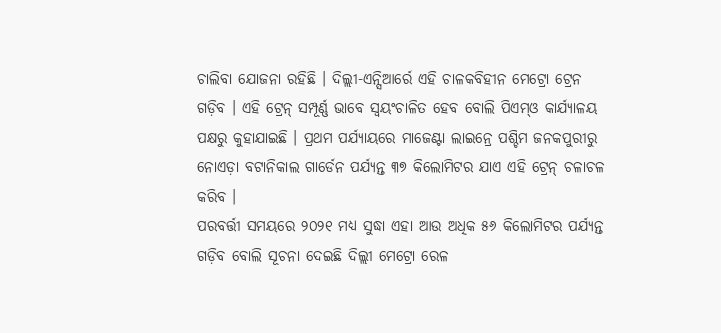ଚାଲିବା ଯୋଜନା ରହିଛି । ଦିଲ୍ଲୀ-ଏନ୍ସିଆର୍ରେ ଏହି ଚାଳକବିହୀନ ମେଟ୍ରୋ ଟ୍ରେନ ଗଡ଼ିବ । ଏହି ଟ୍ରେନ୍ ସମ୍ପୂର୍ଣ୍ଣ ଭାବେ ସ୍ବୟଂଚାଳିତ ହେବ ବୋଲି ପିଏମ୍ଓ କାର୍ଯ୍ୟାଳୟ ପକ୍ଷରୁ କୁହାଯାଇଛି । ପ୍ରଥମ ପର୍ଯ୍ୟାୟରେ ମାଜେଣ୍ଟା ଲାଇନ୍ରେ ପଶ୍ଚିମ ଜନକପୁରୀରୁ ନୋଏଡ଼ା ବଟାନିକାଲ ଗାର୍ଡେନ ପର୍ଯ୍ୟନ୍ତ ୩୭ କିଲୋମିଟର ଯାଏ ଏହି ଟ୍ରେନ୍ ଚଳାଚଳ କରିବ ।
ପରବର୍ତ୍ତୀ ସମୟରେ ୨୦୨୧ ମଧ୍ୟ ସୁଦ୍ଧା ଏହା ଆଉ ଅଧିକ ୫୬ କିଲୋମିଟର ପର୍ଯ୍ୟନ୍ତ ଗଡ଼ିବ ବୋଲି ସୂଚନା ଦେଇଛି ଦିଲ୍ଲୀ ମେଟ୍ରୋ ରେଳ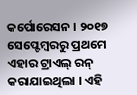କର୍ପୋରେସନ । ୨୦୧୭ ସେପ୍ଟେମ୍ବରରୁ ପ୍ରଥମେ ଏହାର ଟ୍ରାଏଲ୍ ରନ୍ କରାଯାଇଥିଲା । ଏହି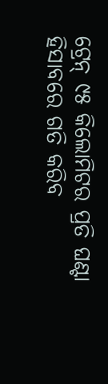ଟ୍ରେନ୍ ୯୫ କିଲୋମିଟର ପ୍ରତି ଘଣ୍ଟା ହିସାବରେ ଗତି କରିବ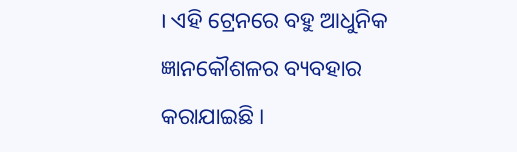। ଏହି ଟ୍ରେନରେ ବହୁ ଆଧୁନିକ ଜ୍ଞାନକୌଶଳର ବ୍ୟବହାର କରାଯାଇଛି ।